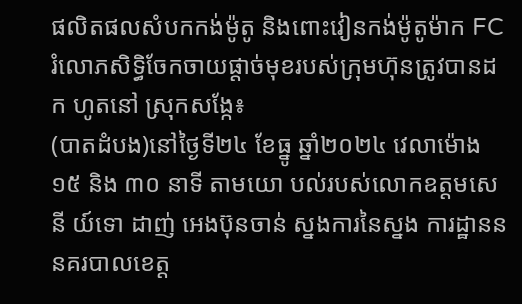ផលិតផលសំបកកង់ម៉ូតូ និងពោះវៀនកង់ម៉ូតូម៉ាក FCរំលោភសិទ្ធិចែកចាយផ្តាច់មុខរបស់ក្រុមហ៊ុនត្រូវបានដក ហូតនៅ ស្រុកសង្កែ៖
(បាតដំបង)នៅថ្ងៃទី២៤ ខែធ្នូ ឆ្នាំ២០២៤ វេលាម៉ោង ១៥ និង ៣០ នាទី តាមយោ បល់របស់លោកឧត្តមសេនី យ៍ទោ ដាញ់ អេងប៊ុនចាន់ ស្នងការនៃស្នង ការដ្ឋានននគរបាលខេត្ត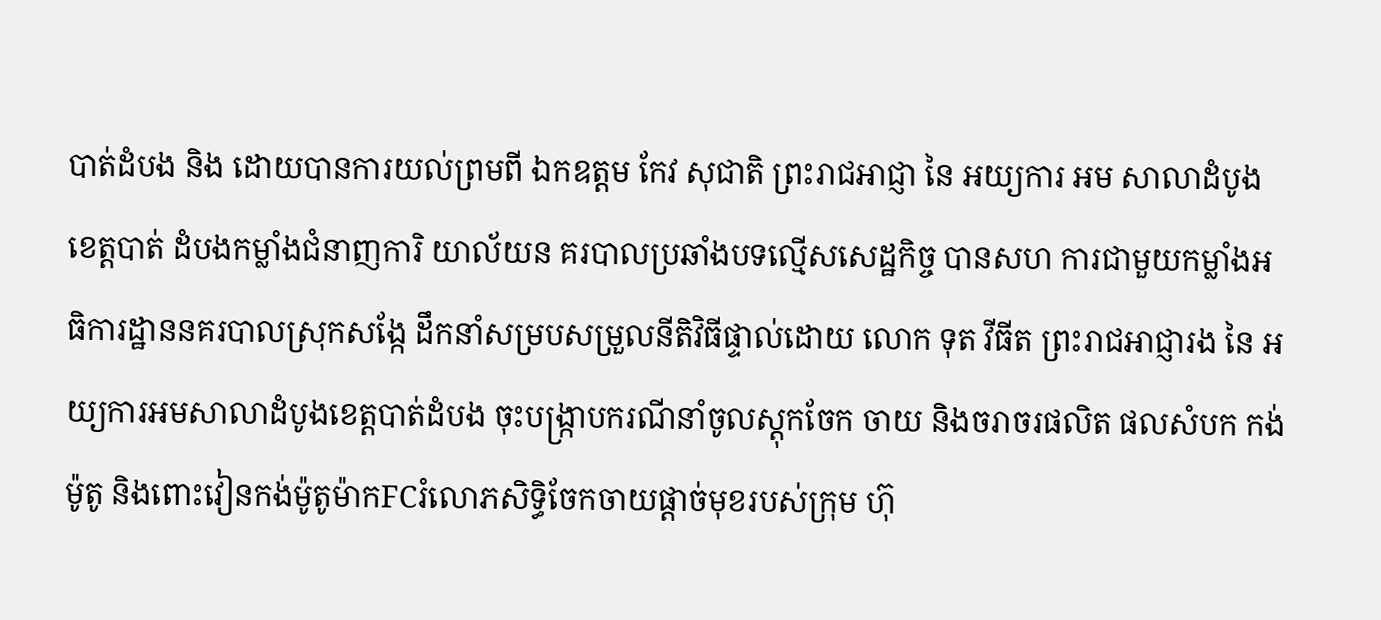បាត់ដំបង និង ដោយបានការយល់ព្រមពី ឯកឧត្តម កែវ សុជាតិ ព្រះរាជអាជ្ញា នៃ អយ្យការ អម សាលាដំបូងខេត្តបាត់ ដំបងកម្លាំងជំនាញការិ យាល័យន គរបាលប្រឆាំងបទល្មើសសេដ្ឋកិច្ច បានសហ ការជាមួយកម្លាំងអធិការដ្ឋាននគរបាលស្រុកសង្កែ ដឹកនាំសម្របសម្រួលនីតិវិធីផ្ទាល់ដោយ លោក ទុត វីធីត ព្រះរាជអាជ្ញារង នៃ អយ្យការអមសាលាដំបូងខេត្តបាត់ដំបង ចុះបង្ក្រាបករណីនាំចូលស្តុកចែក ចាយ និងចរាចរផលិត ផលសំបក កង់ម៉ូតូ និងពោះវៀនកង់ម៉ូតូម៉ាកFCរំលោភសិទ្ធិចែកចាយផ្តាច់មុខរបស់ក្រុម ហ៊ុ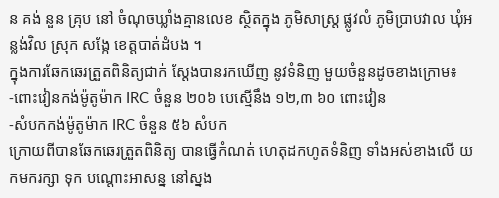ន គង់ នួន គ្រុប នៅ ចំណុចឃ្លាំងគ្មានលេខ ស្ថិតក្នុង ភូមិសាស្ត្រ ផ្លូវលំ ភូមិប្រាបវាល ឃុំអន្លង់វិល ស្រុក សង្កែ ខេត្តបាត់ដំបង ។
ក្នុងការឆែកឆេរត្រួតពិនិត្យជាក់ ស្តែងបានរកឃើញ នូវទំនិញ មួយចំនួនដូចខាងក្រោម៖
-ពោះវៀនកង់ម៉ូតូម៉ាក IRC ចំនួន ២០៦ បេស្មើនឹង ១២,៣ ៦០ ពោះវៀន
-សំបកកង់ម៉ូតូម៉ាក IRC ចំនួន ៥៦ សំបក
ក្រោយពីបានឆែកឆេរត្រួតពិនិត្យ បានធ្វើកំណត់ ហេតុដកហូតទំនិញ ទាំងអស់ខាងលើ យកមករក្សា ទុក បណ្តោះអាសន្ន នៅស្នង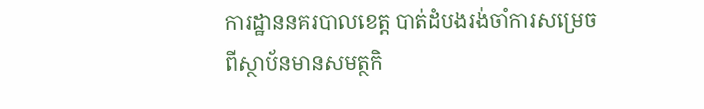ការដ្ឋាននគរបាលខេត្ត បាត់ដំបងរង់ចាំការសម្រេចពីស្ថាប័នមានសមត្ថកិ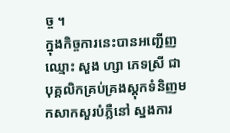ច្ច ។
ក្នុងកិច្ចការនេះបានអញ្ជើញឈ្មោះ សួង ហ្សា ភេទស្រី ជាបុគ្គលិកគ្រប់គ្រងស្តុកទំនិញមកសាកសួរបំភ្លឺនៅ ស្នងការ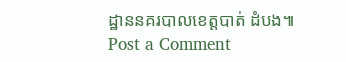ដ្ឋាននគរបាលខេត្តបាត់ ដំបង៕
Post a Comment